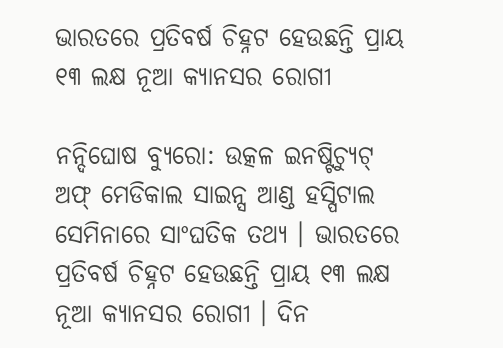ଭାରତରେ ପ୍ରତିବର୍ଷ ଚିହ୍ନଟ ହେଉଛନ୍ତି ପ୍ରାୟ ୧୩ ଲକ୍ଷ ନୂଆ କ୍ୟାନସର ରୋଗୀ

ନନ୍ଦିଘୋଷ ବ୍ୟୁରୋ: ଉତ୍କଳ ଇନଷ୍ଟିଚ୍ୟୁଟ୍ ଅଫ୍ ମେଡିକାଲ ସାଇନ୍ସ ଆଣ୍ଡ ହସ୍ପିଟାଲ ସେମିନାରେ ସାଂଘତିକ ତଥ୍ୟ । ଭାରତରେ ପ୍ରତିବର୍ଷ ଚିହ୍ନଟ ହେଉଛନ୍ତି ପ୍ରାୟ ୧୩ ଲକ୍ଷ ନୂଆ କ୍ୟାନସର ରୋଗୀ । ଦିନ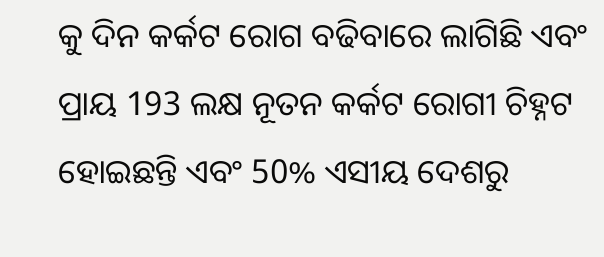କୁ ଦିନ କର୍କଟ ରୋଗ ବଢିବାରେ ଲାଗିଛି ଏବଂ ପ୍ରାୟ 193 ଲକ୍ଷ ନୂତନ କର୍କଟ ରୋଗୀ ଚିହ୍ନଟ ହୋଇଛନ୍ତି ଏବଂ 50% ଏସୀୟ ଦେଶରୁ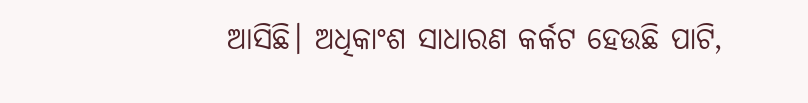ଆସିଛି। ଅଧିକାଂଶ ସାଧାରଣ କର୍କଟ ହେଉଛି ପାଟି,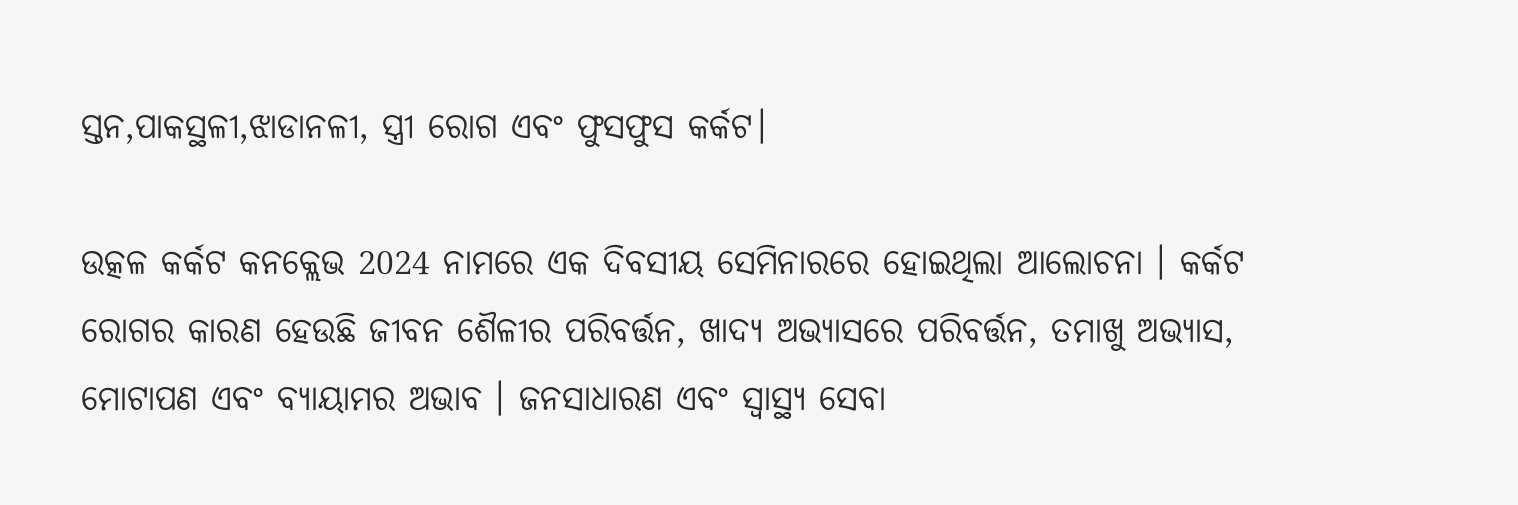ସ୍ତନ,ପାକସ୍ଥଳୀ,ଝାଡାନଳୀ, ସ୍ତ୍ରୀ ରୋଗ ଏବଂ ଫୁସଫୁସ କର୍କଟ।

ଉତ୍କଳ କର୍କଟ କନକ୍ଲେଭ 2024 ନାମରେ ଏକ ଦିବସୀୟ ସେମିନାରରେ ହୋଇଥିଲା ଆଲୋଚନା । କର୍କଟ ରୋଗର କାରଣ ହେଉଛି ଜୀବନ ଶୈଳୀର ପରିବର୍ତ୍ତନ, ଖାଦ୍ୟ ଅଭ୍ୟାସରେ ପରିବର୍ତ୍ତନ, ତମାଖୁ ଅଭ୍ୟାସ, ମୋଟାପଣ ଏବଂ ବ୍ୟାୟାମର ଅଭାବ । ଜନସାଧାରଣ ଏବଂ ସ୍ୱାସ୍ଥ୍ୟ ସେବା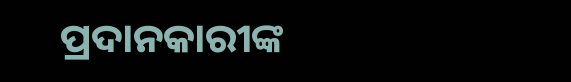ପ୍ରଦାନକାରୀଙ୍କ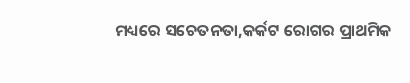ମଧ୍ୟରେ ସଚେତନତା,କର୍କଟ ରୋଗର ପ୍ରାଥମିକ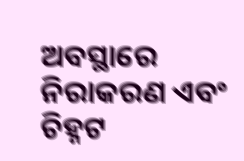ଅବସ୍ଥାରେ ନିରାକରଣ ଏବଂ ଚିହ୍ନଟ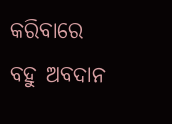କରିବାରେ ବହୁ ଅବଦାନ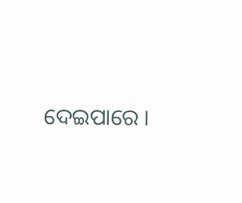ଦେଇପାରେ ।